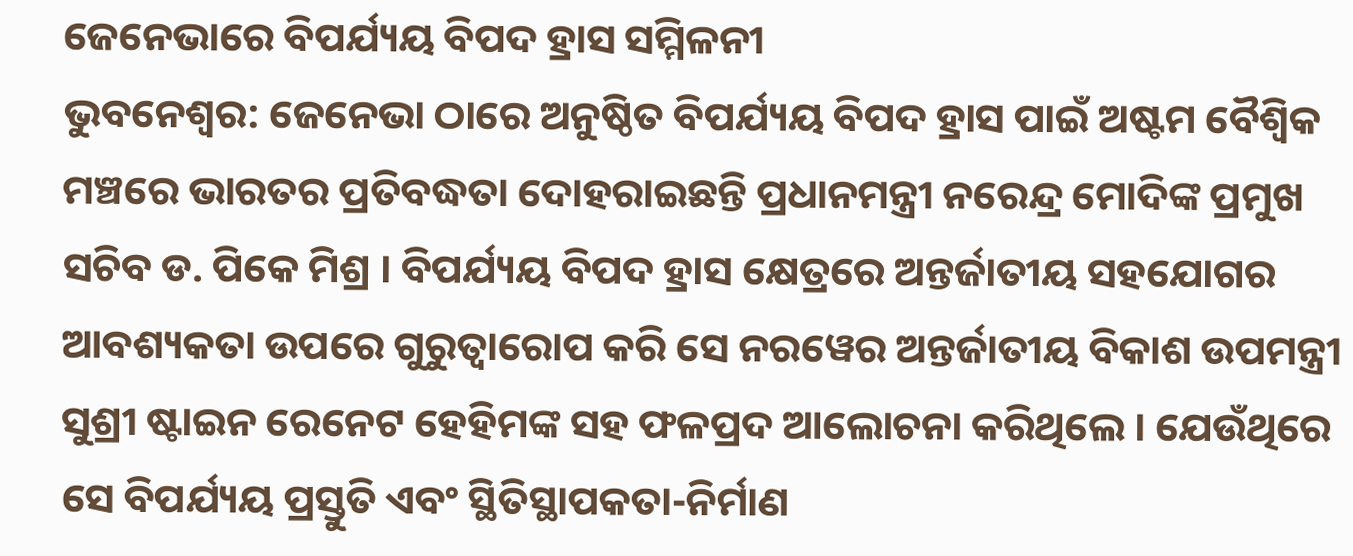ଜେନେଭାରେ ବିପର୍ଯ୍ୟୟ ବିପଦ ହ୍ରାସ ସମ୍ମିଳନୀ
ଭୁବନେଶ୍ୱର: ଜେନେଭା ଠାରେ ଅନୁଷ୍ଠିତ ବିପର୍ଯ୍ୟୟ ବିପଦ ହ୍ରାସ ପାଇଁ ଅଷ୍ଟମ ବୈଶ୍ୱିକ ମଞ୍ଚରେ ଭାରତର ପ୍ରତିବଦ୍ଧତା ଦୋହରାଇଛନ୍ତି ପ୍ରଧାନମନ୍ତ୍ରୀ ନରେନ୍ଦ୍ର ମୋଦିଙ୍କ ପ୍ରମୁଖ ସଚିବ ଡ. ପିକେ ମିଶ୍ର । ବିପର୍ଯ୍ୟୟ ବିପଦ ହ୍ରାସ କ୍ଷେତ୍ରରେ ଅନ୍ତର୍ଜାତୀୟ ସହଯୋଗର ଆବଶ୍ୟକତା ଉପରେ ଗୁରୁତ୍ୱାରୋପ କରି ସେ ନରୱେର ଅନ୍ତର୍ଜାତୀୟ ବିକାଶ ଉପମନ୍ତ୍ରୀ ସୁଶ୍ରୀ ଷ୍ଟାଇନ ରେନେଟ ହେହିମଙ୍କ ସହ ଫଳପ୍ରଦ ଆଲୋଚନା କରିଥିଲେ । ଯେଉଁଥିରେ ସେ ବିପର୍ଯ୍ୟୟ ପ୍ରସ୍ତୁତି ଏବଂ ସ୍ଥିତିସ୍ଥାପକତା-ନିର୍ମାଣ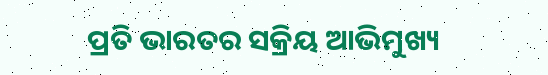ପ୍ରତି ଭାରତର ସକ୍ରିୟ ଆଭିମୁଖ୍ୟ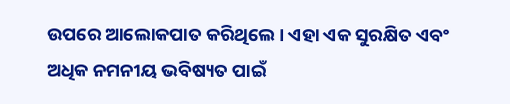ଉପରେ ଆଲୋକପାତ କରିଥିଲେ । ଏହା ଏକ ସୁରକ୍ଷିତ ଏବଂ ଅଧିକ ନମନୀୟ ଭବିଷ୍ୟତ ପାଇଁ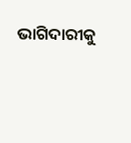ଭାଗିଦାରୀକୁ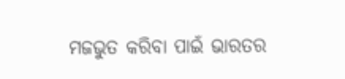ମଜଭୁତ କରିବା ପାଇଁ ଭାରତର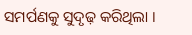ସମର୍ପଣକୁ ସୁଦୃଢ଼ କରିଥିଲା ।